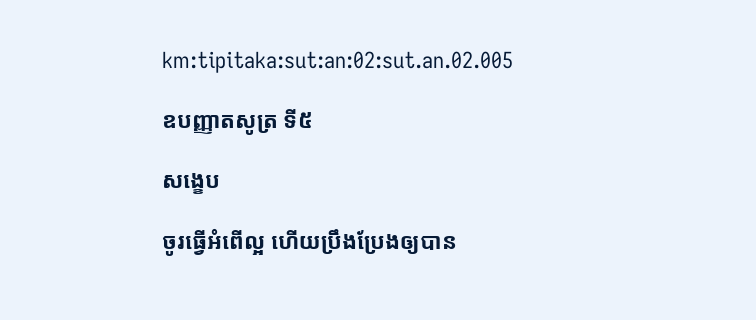km:tipitaka:sut:an:02:sut.an.02.005

ឧបញ្ញាតសូត្រ ទី៥

សង្ខេប

ចូរធ្វើអំពើល្អ ហើយប្រឹងប្រែងឲ្យបាន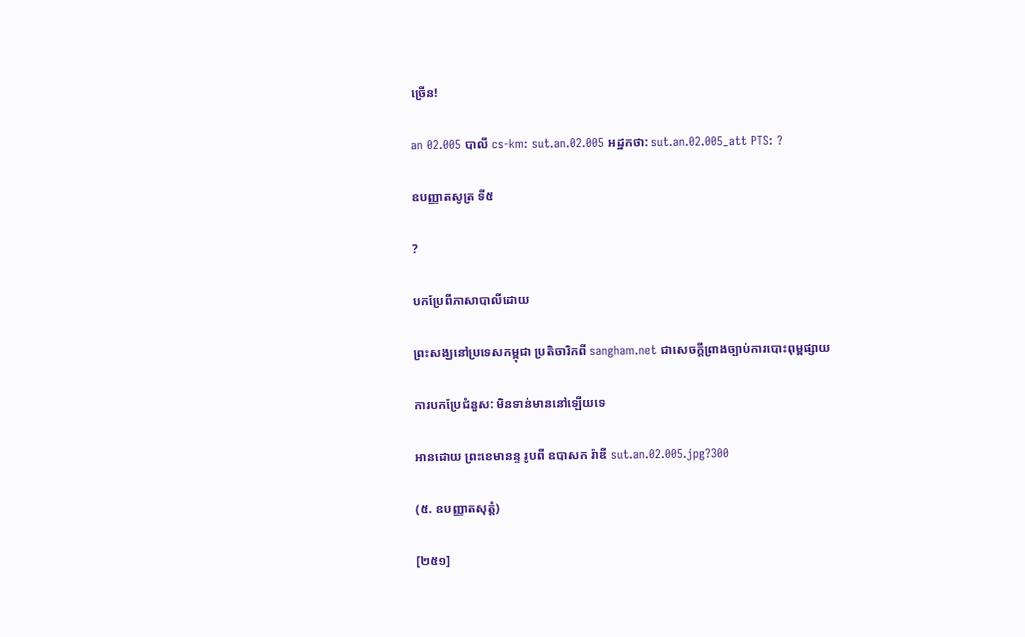ច្រើន!

an 02.005 បាលី cs-km: sut.an.02.005 អដ្ឋកថា: sut.an.02.005_att PTS: ?

ឧបញ្ញាតសូត្រ ទី៥

?

បកប្រែពីភាសាបាលីដោយ

ព្រះសង្ឃនៅប្រទេសកម្ពុជា ប្រតិចារិកពី sangham.net ជាសេចក្តីព្រាងច្បាប់ការបោះពុម្ពផ្សាយ

ការបកប្រែជំនួស: មិនទាន់មាននៅឡើយទេ

អានដោយ ព្រះខេមានន្ទ រូបពី ឧបាសក រ៉ាឌី sut.an.02.005.jpg?300

(៥. ឧបញ្ញាតសុត្តំ)

[២៥១]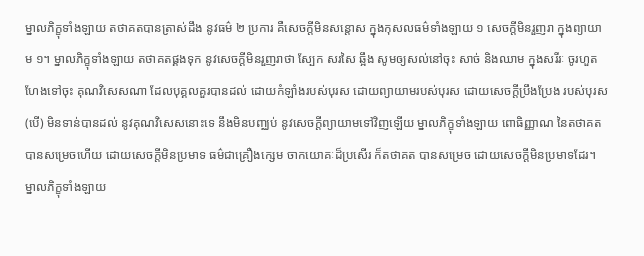ម្នាលភិក្ខុទាំងឡាយ តថាគតបានត្រាស់ដឹង នូវធម៌ ២ ប្រការ គឺសេចកី្តមិនសន្តោស ក្នុងកុសលធម៌ទាំងឡាយ ១ សេចកី្តមិនរួញរា ក្នុងព្យាយាម ១។ ម្នាលភិក្ខុទាំងឡាយ តថាគតផ្គងទុក នូវសេចកី្តមិនរួញរាថា ស្បែក សរសៃ ឆ្អឹង សូមឲ្យសល់នៅចុះ សាច់ និងឈាម ក្នុងសរីរៈ ចូរហួតហែងទៅចុះ គុណវិសេសណា ដែលបុគ្គលគួរបានដល់ ដោយកំឡាំងរបស់បុរស ដោយព្យាយាមរបស់បុរស ដោយសេចកី្តប្រឹងប្រែង របស់បុរស (បើ) មិនទាន់បានដល់ នូវគុណវិសេសនោះទេ នឹងមិនបញ្ឈប់ នូវសេចកី្តព្យាយាមទៅវិញឡើយ ម្នាលភិក្ខុទាំងឡាយ ពោធិញ្ញាណ នៃតថាគត បានសម្រេចហើយ ដោយសេចកី្តមិនប្រមាទ ធម៌ជាគ្រឿងក្សេម ចាកយោគៈដ៏ប្រសើរ ក៏តថាគត បានសម្រេច ដោយសេចកី្តមិនប្រមាទដែរ។ ម្នាលភិក្ខុទាំងឡាយ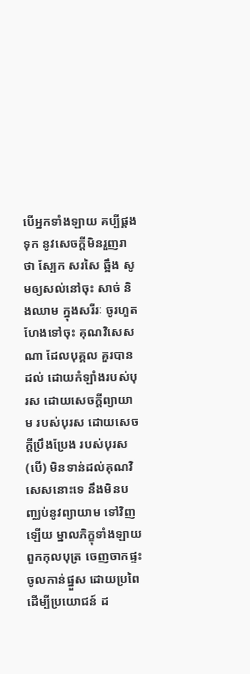បើអ្នកទាំងឡាយ គប្បីផ្គងទុក នូវសេចកី្តមិនរួញរាថា ស្បែក សរសៃ ឆ្អឹង សូមឲ្យសល់នៅចុះ សាច់ និងឈាម ក្នុងសរីរៈ ចូរហួតហែងទៅចុះ គុណវិសេសណា ដែលបុគ្គល គួរបានដល់ ដោយកំឡាំងរបស់បុរស ដោយសេចកី្តព្យាយាម របស់បុរស ដោយសេចកី្តប្រឹងប្រែង របស់បុរស (បើ) មិនទាន់ដល់គុណវិសេសនោះទេ នឹងមិនបពា្ឈប់នូវព្យាយាម ទៅវិញឡើយ ម្នាលភិក្ខុទាំងឡាយ ពួកកុលបុត្រ ចេញចាកផ្ទះ ចូលកាន់ផ្នួស ដោយប្រពៃ ដើម្បីប្រយោជន៍ ដ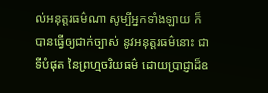ល់អនុត្តរធម៌ណា សូម្បីអ្នកទាំងឡាយ ក៏បានធ្វើឲ្យជាក់ច្បាស់ នូវអនុត្តរធម៌នោះ ជាទីបំផុត នៃព្រហ្មចរិយធម៌ ដោយប្រាជ្ញាដ៏ឧ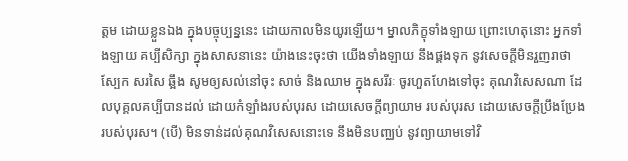ត្តម ដោយខ្លួនឯង ក្នុងបច្ចុប្បន្ននេះ ដោយកាលមិនយូរឡើយ។ ម្នាលភិក្ខុទាំងឡាយ ព្រោះហេតុនោះ អ្នកទាំងឡាយ គប្បីសិក្សា ក្នុងសាសនានេះ យ៉ាងនេះចុះថា យើងទាំងឡាយ នឹងផ្គងទុក នូវសេចកី្តមិនរួញរាថា ស្បែក សរសៃ ឆ្អឹង សូមឲ្យសល់នៅចុះ សាច់ និងឈាម ក្នុងសរីរៈ ចូរហួតហែងទៅចុះ គុណវិសេសណា ដែលបុគ្គលគប្បីបានដល់ ដោយកំឡាំងរបស់បុរស ដោយសេចកី្តព្យាយាម របស់បុរស ដោយសេចកី្តប្រឹងប្រែង របស់បុរស។ (បើ) មិនទាន់ដល់គុណវិសេសនោះទេ នឹងមិនបពា្ឈប់ នូវព្យាយាមទៅវិ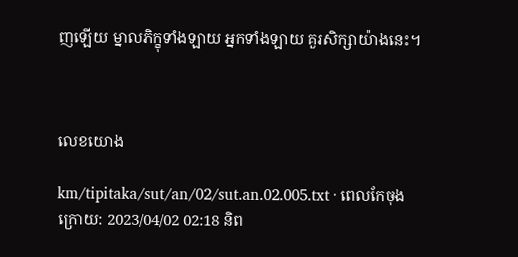ញឡើយ ម្នាលភិក្ខុទាំងឡាយ អ្នកទាំងឡាយ គួរសិក្សាយ៉ាងនេះ។



លេខយោង

km/tipitaka/sut/an/02/sut.an.02.005.txt · ពេលកែចុងក្រោយ: 2023/04/02 02:18 និព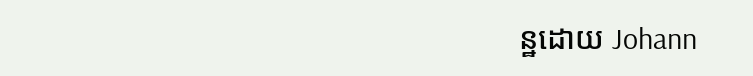ន្ឋដោយ Johann